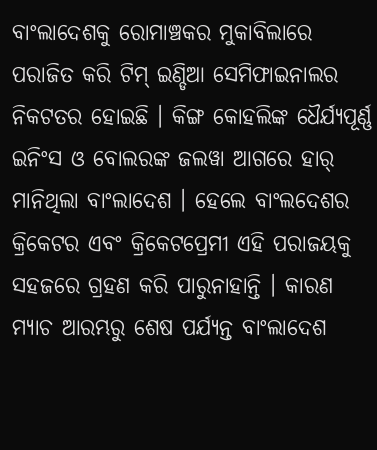ବାଂଲାଦେଶକୁ ରୋମାଞ୍ଚକର ମୁକାବିଲାରେ ପରାଜିତ କରି ଟିମ୍ ଇଣ୍ଡିଆ ସେମିଫାଇନାଲର ନିକଟତର ହୋଇଛି । କିଙ୍ଗ କୋହଲିଙ୍କ ଧୈର୍ଯ୍ୟପୂର୍ଣ୍ଣ ଇନିଂସ ଓ ବୋଲରଙ୍କ ଜଲୱା ଆଗରେ ହାର୍ ମାନିଥିଲା ବାଂଲାଦେଶ । ହେଲେ ବାଂଲଦେଶର କ୍ରିକେଟର ଏବଂ କ୍ରିକେଟପ୍ରେମୀ ଏହି ପରାଜୟକୁ ସହଜରେ ଗ୍ରହଣ କରି ପାରୁନାହାନ୍ତି । କାରଣ ମ୍ଯାଚ ଆରମ୍ଭରୁ ଶେଷ ପର୍ଯ୍ୟନ୍ତ ବାଂଲାଦେଶ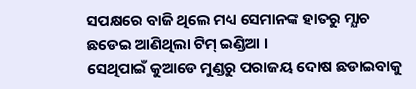ସପକ୍ଷରେ ବାଜି ଥିଲେ ମଧ୍ୟ ସେମାନଙ୍କ ହାତରୁ ମ୍ଯାଚ ଛଡେଇ ଆଣିଥିଲା ଟିମ୍ ଇଣ୍ଡିଆ ।
ସେଥିପାଇଁ କୁଆଡେ ମୁଣ୍ଡରୁ ପରାଜୟ ଦୋଷ ଛଡାଇବାକୁ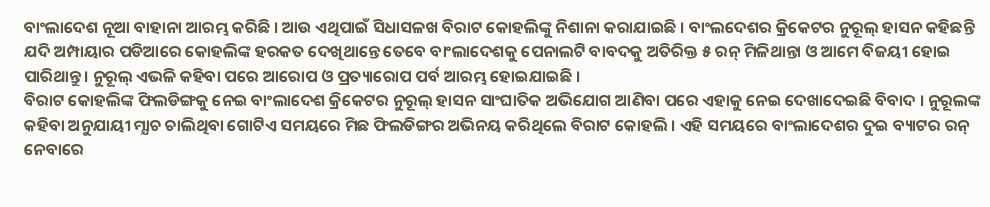ବାଂଲାଦେଶ ନୂଆ ବାହାନା ଆରମ୍ଭ କରିଛି । ଆଉ ଏଥିପାଇଁ ସିଧାସଳଖ ବିରାଟ କୋହଲିଙ୍କୁ ନିଶାନା କରାଯାଇଛି । ବାଂଲଦେଶର କ୍ରିକେଟର ନୁରୂଲ୍ ହାସନ କହିଛନ୍ତି ଯଦି ଅମ୍ପାୟାର ପଡିଆରେ କୋହଲିଙ୍କ ହରକତ ଦେଖିଥାନ୍ତେ ତେବେ ବାଂଲାଦେଶକୁ ପେନାଲଟି ବାବଦକୁ ଅତିରିକ୍ତ ୫ ରନ୍ ମିଳିଥାନ୍ତା ଓ ଆମେ ବିଜୟୀ ହୋଇ ପାରିଥାନ୍ତୁ । ନୁରୂଲ୍ ଏଭଳି କହିବା ପରେ ଆରୋପ ଓ ପ୍ରତ୍ୟାରୋପ ପର୍ବ ଆରମ୍ଭ ହୋଇଯାଇଛି ।
ବିରାଟ କୋହଲିଙ୍କ ଫିଲଡିଙ୍ଗକୁ ନେଇ ବାଂଲାଦେଶ କ୍ରିକେଟର ନୁରୂଲ୍ ହାସନ ସାଂଘାତିକ ଅଭିଯୋଗ ଆଣିବା ପରେ ଏହାକୁ ନେଇ ଦେଖାଦେଇଛି ବିବାଦ । ନୁରୂଲଙ୍କ କହିବା ଅନୁଯାୟୀ ମ୍ଯାଚ ଚାଲିଥିବା ଗୋଟିଏ ସମୟରେ ମିଛ ଫିଲଡିଙ୍ଗର ଅଭିନୟ କରିଥିଲେ ବିରାଟ କୋହଲି । ଏହି ସମୟରେ ବାଂଲାଦେଶର ଦୁଇ ବ୍ୟାଟର ରନ୍ ନେବାରେ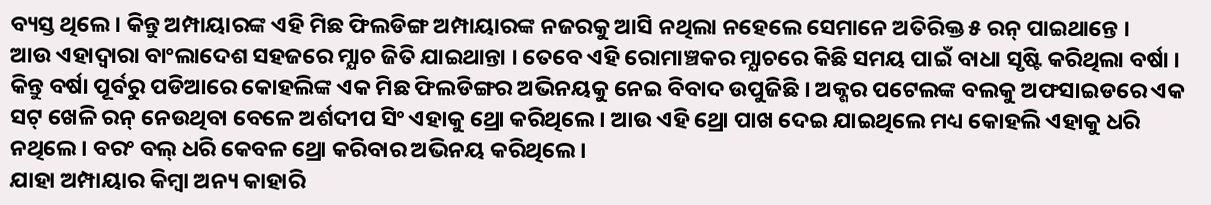ବ୍ୟସ୍ତ ଥିଲେ । କିନ୍ତୁ ଅମ୍ପାୟାରଙ୍କ ଏହି ମିଛ ଫିଲଡିଙ୍ଗ ଅମ୍ପାୟାରଙ୍କ ନଜରକୁ ଆସି ନଥିଲା ନହେଲେ ସେମାନେ ଅତିରିକ୍ତ ୫ ରନ୍ ପାଇଥାନ୍ତେ ।
ଆଉ ଏହାଦ୍ବାରା ବାଂଲାଦେଶ ସହଜରେ ମ୍ଯାଚ ଜିତି ଯାଇଥାନ୍ତା । ତେବେ ଏହି ରୋମାଞ୍ଚକର ମ୍ଯାଚରେ କିଛି ସମୟ ପାଇଁ ବାଧା ସୃଷ୍ଟି କରିଥିଲା ବର୍ଷା । କିନ୍ତୁ ବର୍ଷା ପୂର୍ବରୁ ପଡିଆରେ କୋହଲିଙ୍କ ଏକ ମିଛ ଫିଲଡିଙ୍ଗର ଅଭିନୟକୁ ନେଇ ବିବାଦ ଉପୁଜିଛି । ଅକ୍ଶର ପଟେଲଙ୍କ ବଲକୁ ଅଫସାଇଡରେ ଏକ ସଟ୍ ଖେଳି ରନ୍ ନେଉଥିବା ବେଳେ ଅର୍ଶଦୀପ ସିଂ ଏହାକୁ ଥ୍ରୋ କରିଥିଲେ । ଆଉ ଏହି ଥ୍ରୋ ପାଖ ଦେଇ ଯାଇଥିଲେ ମଧ୍ୟ କୋହଲି ଏହାକୁ ଧରି ନଥିଲେ । ବରଂ ବଲ୍ ଧରି କେବଳ ଥ୍ରୋ କରିବାର ଅଭିନୟ କରିଥିଲେ ।
ଯାହା ଅମ୍ପାୟାର କିମ୍ବା ଅନ୍ୟ କାହାରି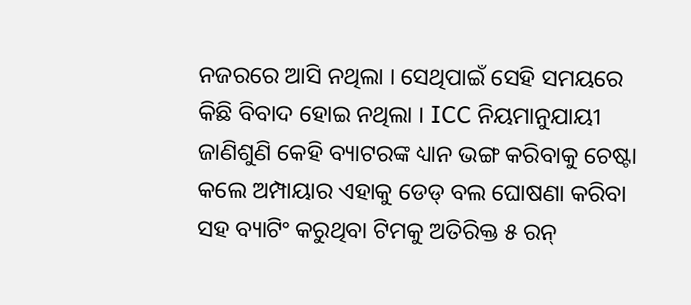ନଜରରେ ଆସି ନଥିଲା । ସେଥିପାଇଁ ସେହି ସମୟରେ କିଛି ବିବାଦ ହୋଇ ନଥିଲା । ICC ନିୟମାନୁଯାୟୀ ଜାଣିଶୁଣି କେହି ବ୍ୟାଟରଙ୍କ ଧ୍ୟାନ ଭଙ୍ଗ କରିବାକୁ ଚେଷ୍ଟା କଲେ ଅମ୍ପାୟାର ଏହାକୁ ଡେଡ୍ ବଲ ଘୋଷଣା କରିବା ସହ ବ୍ୟାଟିଂ କରୁଥିବା ଟିମକୁ ଅତିରିକ୍ତ ୫ ରନ୍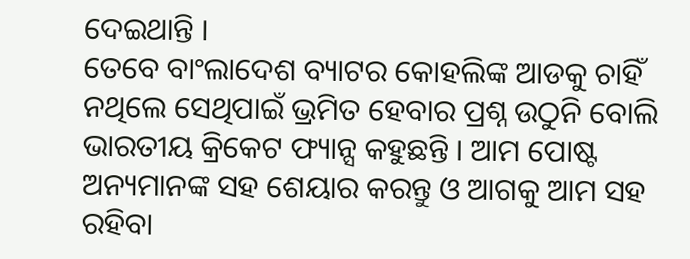ଦେଇଥାନ୍ତି ।
ତେବେ ବାଂଲାଦେଶ ବ୍ୟାଟର କୋହଲିଙ୍କ ଆଡକୁ ଚାହିଁ ନଥିଲେ ସେଥିପାଇଁ ଭ୍ରମିତ ହେବାର ପ୍ରଶ୍ନ ଉଠୁନି ବୋଲି ଭାରତୀୟ କ୍ରିକେଟ ଫ୍ୟାନ୍ସ କହୁଛନ୍ତି । ଆମ ପୋଷ୍ଟ ଅନ୍ୟମାନଙ୍କ ସହ ଶେୟାର କରନ୍ତୁ ଓ ଆଗକୁ ଆମ ସହ ରହିବା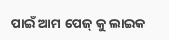ପାଇଁ ଆମ ପେଜ୍ କୁ ଲାଇକ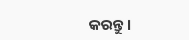କରନ୍ତୁ ।